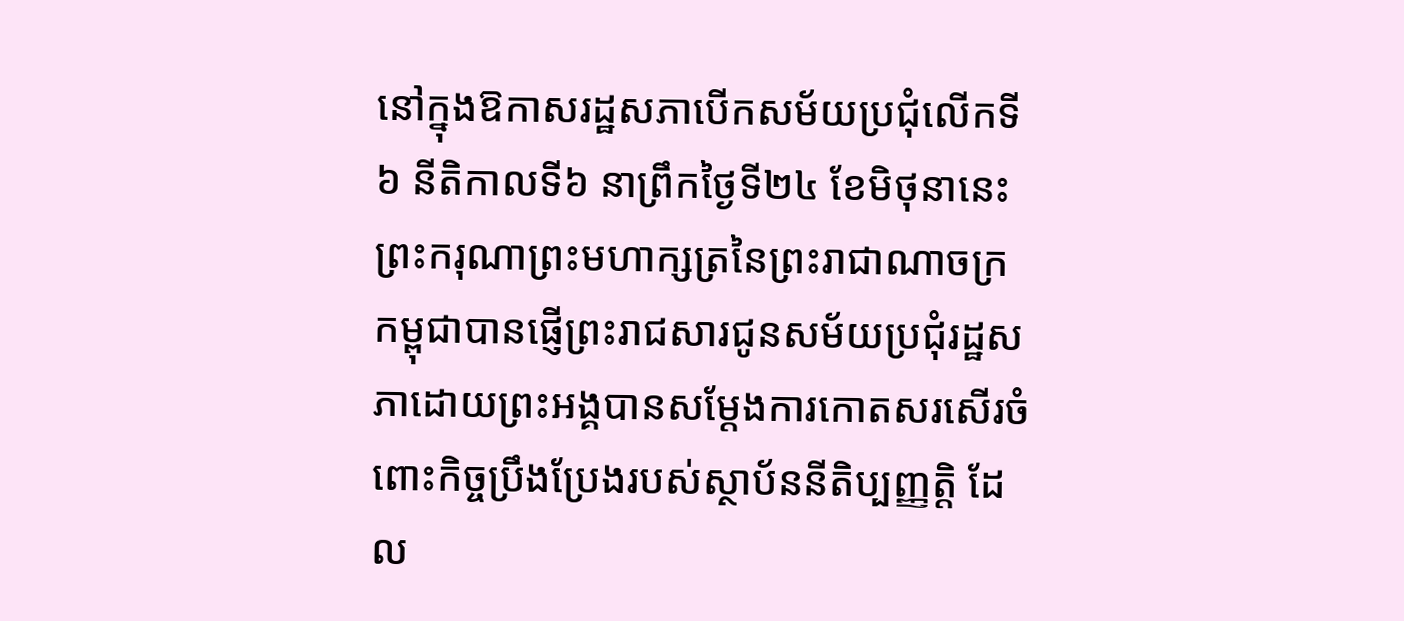នៅក្នុងឱកាសរដ្ឋសភាបើកសម័យប្រជុំលើកទី៦ នីតិកាលទី៦ នាព្រឹកថ្ងៃទី២៤ ខែមិថុនានេះ ព្រះករុណាព្រះមហាក្សត្រនៃព្រះរាជាណាចក្រកម្ពុជាបានផ្ញើព្រះរាជសារជូនសម័យប្រជុំរដ្ឋសភាដោយព្រះអង្គបានសម្តែងការកោតសរសើរចំពោះកិច្ចប្រឹងប្រែងរបស់ស្ថាប័ននីតិប្បញ្ញត្តិ ដែល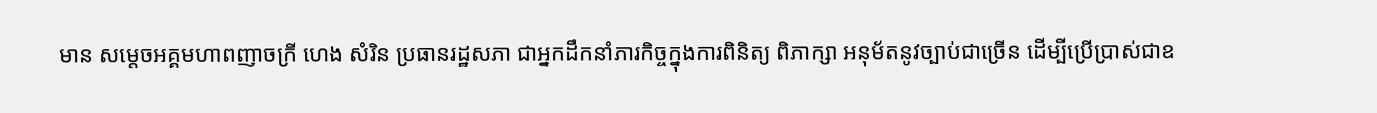មាន សម្តេចអគ្គមហាពញាចក្រី ហេង សំរិន ប្រធានរដ្ឋសភា ជាអ្នកដឹកនាំភារកិច្ចក្នុងការពិនិត្យ ពិភាក្សា អនុម័តនូវច្បាប់ជាច្រើន ដើម្បីប្រើប្រាស់ជាឧ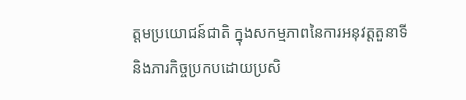ត្តមប្រយោជន៍ជាតិ ក្នុងសកម្មភាពនៃការអនុវត្តតួនាទី និងភារកិច្ចប្រកបដោយប្រសិ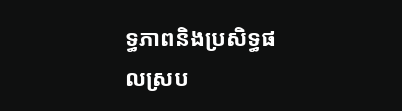ទ្ធភាពនិងប្រសិទ្ធផលស្រប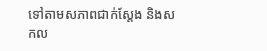ទៅតាមសភាពជាក់ស្តែង និងសកល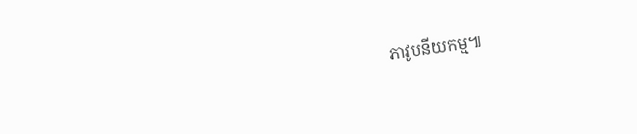ភាវូបនីយកម្ម៕